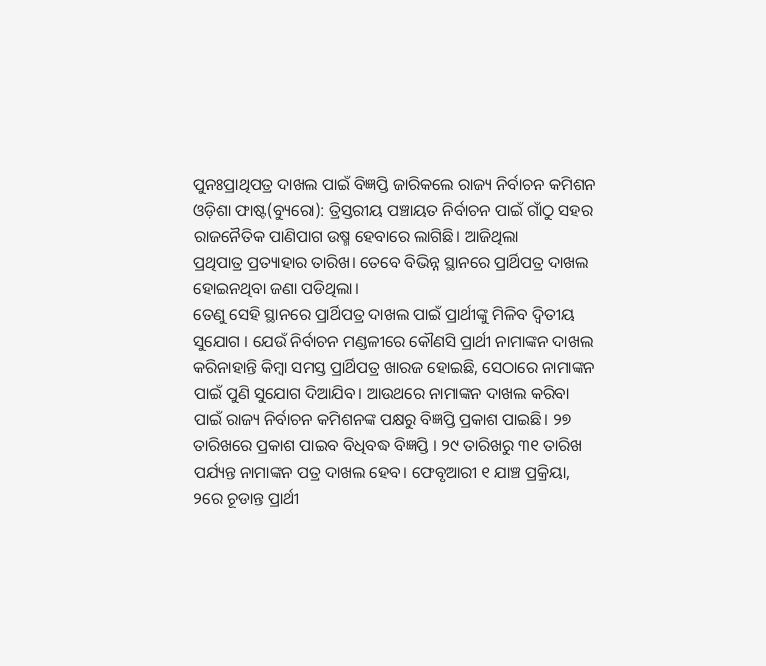ପୁନଃପ୍ରାଥିପତ୍ର ଦାଖଲ ପାଇଁ ବିଜ୍ଞପ୍ତି ଜାରିକଲେ ରାଜ୍ୟ ନିର୍ବାଚନ କମିଶନ
ଓଡ଼ିଶା ଫାଷ୍ଟ(ବ୍ୟୁରୋ): ତ୍ରିସ୍ତରୀୟ ପଞ୍ଚାୟତ ନିର୍ବାଚନ ପାଇଁ ଗାଁଠୁ ସହର ରାଜନୈତିକ ପାଣିପାଗ ଉଷ୍ମ ହେବାରେ ଲାଗିଛି। ଆଜିଥିଲା
ପ୍ରଥିପାତ୍ର ପ୍ରତ୍ୟାହାର ତାରିଖ। ତେବେ ବିଭିନ୍ନ ସ୍ଥାନରେ ପ୍ରାର୍ଥିପତ୍ର ଦାଖଲ ହୋଇନଥିବା ଜଣା ପଡିଥିଲା।
ତେଣୁ ସେହି ସ୍ଥାନରେ ପ୍ରାର୍ଥିପତ୍ର ଦାଖଲ ପାଇଁ ପ୍ରାର୍ଥୀଙ୍କୁ ମିଳିବ ଦ୍ୱିତୀୟ ସୁଯୋଗ । ଯେଉଁ ନିର୍ବାଚନ ମଣ୍ଡଳୀରେ କୌଣସି ପ୍ରାର୍ଥୀ ନାମାଙ୍କନ ଦାଖଲ କରିନାହାନ୍ତି କିମ୍ବା ସମସ୍ତ ପ୍ରାର୍ଥିପତ୍ର ଖାରଜ ହୋଇଛି, ସେଠାରେ ନାମାଙ୍କନ ପାଇଁ ପୁଣି ସୁଯୋଗ ଦିଆଯିବ। ଆଉଥରେ ନାମାଙ୍କନ ଦାଖଲ କରିବା ପାଇଁ ରାଜ୍ୟ ନିର୍ବାଚନ କମିଶନଙ୍କ ପକ୍ଷରୁ ବିଜ୍ଞପ୍ତି ପ୍ରକାଶ ପାଇଛି। ୨୭ ତାରିଖରେ ପ୍ରକାଶ ପାଇବ ବିଧିବଦ୍ଧ ବିଜ୍ଞପ୍ତି । ୨୯ ତାରିଖରୁ ୩୧ ତାରିଖ ପର୍ଯ୍ୟନ୍ତ ନାମାଙ୍କନ ପତ୍ର ଦାଖଲ ହେବ। ଫେବୃଆରୀ ୧ ଯାଞ୍ଚ ପ୍ରକ୍ରିୟା, ୨ରେ ଚୂଡାନ୍ତ ପ୍ରାର୍ଥୀ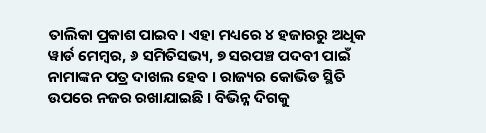ତାଲିକା ପ୍ରକାଶ ପାଇବ। ଏହା ମଧ୍ୟରେ ୪ ହଜାରରୁ ଅଧିକ ୱାର୍ଡ ମେମ୍ବର, ୬ ସମିତିସଭ୍ୟ, ୭ ସରପଞ୍ଚ ପଦବୀ ପାଇଁ ନାମାଙ୍କନ ପତ୍ର ଦାଖଲ ହେବ । ରାଜ୍ୟର କୋଭିଡ ସ୍ଥିତି ଉପରେ ନଜର ରଖାଯାଇଛି । ବିଭିନ୍ନ ଦିଗକୁ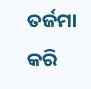ତର୍ଜମା କରି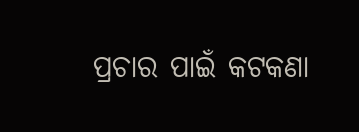ପ୍ରଚାର ପାଇଁ କଟକଣା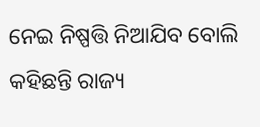ନେଇ ନିଷ୍ପତ୍ତି ନିଆଯିବ ବୋଲି କହିଛନ୍ତି ରାଜ୍ୟ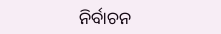ନିର୍ବାଚନ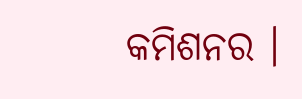କମିଶନର ।